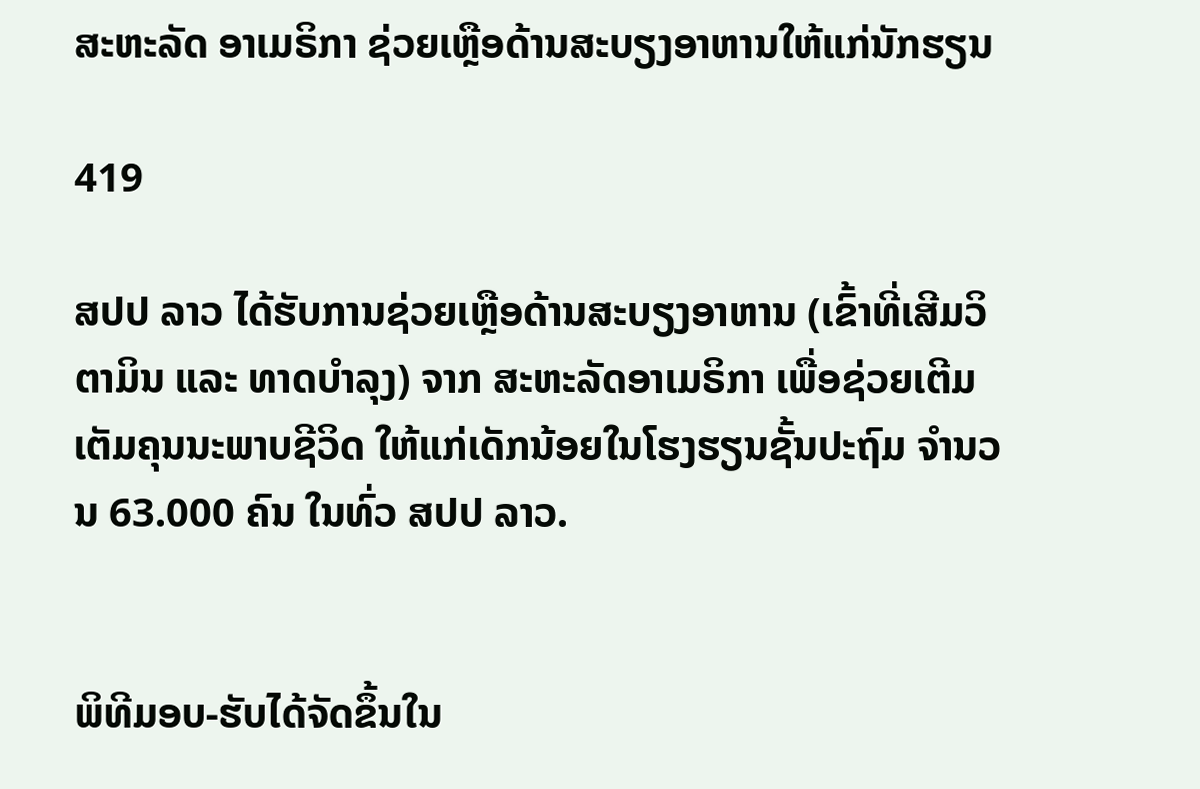ສະຫະລັດ ອາເມຣິກາ ຊ່ວຍເຫຼືອດ້ານສະບຽງອາຫານໃຫ້ແກ່ນັກຮຽນ

419

ສປປ ລາວ ໄດ້ຮັບການຊ່ວຍເຫຼືອດ້ານສະບຽງອາຫານ (ເຂົ້າທີ່ເສີມວິຕາມິນ ແລະ ທາດບໍາລຸງ) ຈາກ ສະຫະລັດອາເມຣິກາ ເພື່ອຊ່ວຍເຕີມເຕັມຄຸນນະພາບຊີວິດ ໃຫ້ແກ່ເດັກນ້ອຍໃນໂຮງຮຽນຊັ້ນປະຖົມ ຈໍານວນ 63.000 ຄົນ ໃນທົ່ວ ສປປ ລາວ.


ພິທີມອບ-ຮັບໄດ້ຈັດຂຶ້ນໃນ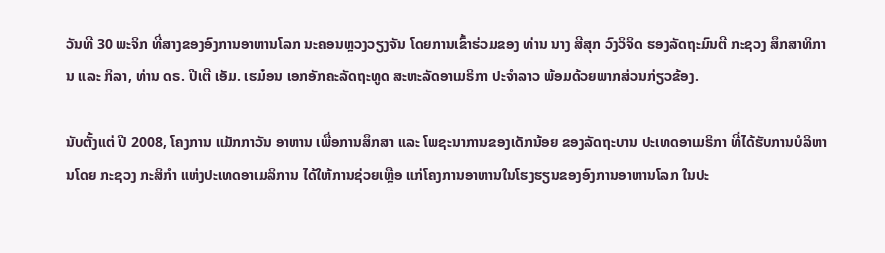ວັນທີ 30 ພະຈິກ ທີ່ສາງຂອງອົງການອາຫານໂລກ ນະຄອນຫຼວງວຽງຈັນ ໂດຍການເຂົ້າຮ່ວມຂອງ ທ່ານ ນາງ ສີສຸກ ວົງວິຈິດ ຮອງລັດຖະມົນຕີ ກະຊວງ ສຶກສາທິການ ແລະ ກິລາ, ທ່ານ ດຣ. ປີເຕີ ເອັມ. ເຮມ໋ອນ ເອກອັກຄະລັດຖະທູດ ສະຫະລັດອາເມຣິກາ ປະຈຳລາວ ພ້ອມດ້ວຍພາກສ່ວນກ່ຽວຂ້ອງ.

ນັບຕັ້ງແຕ່ ປີ 2008, ໂຄງການ ແມັກກາວັນ ອາຫານ ເພື່ອການສຶກສາ ແລະ ໂພຊະນາການຂອງເດັກນ້ອຍ ຂອງລັດຖະບານ ປະເທດອາເມຣິກາ ທີ່ໄດ້ຮັບການບໍລິຫານໂດຍ ກະຊວງ ກະສິກໍາ ແຫ່ງປະເທດອາເມລິການ ໄດ້ໃຫ້ການຊ່ວຍເຫຼືອ ແກ່ໂຄງການອາຫານໃນໂຮງຮຽນຂອງອົງການອາຫານໂລກ ໃນປະ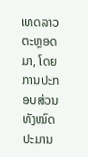ເທດລາວຕະຫຼອດມາ, ໂດຍການປະກອບສ່ວນທັງໝົດປະມານ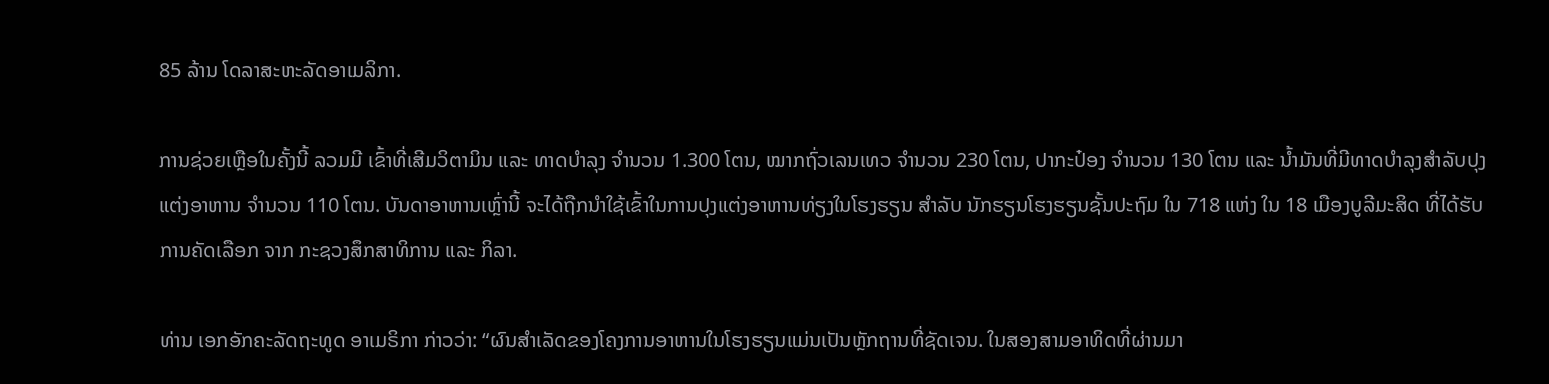85 ລ້ານ ໂດລາສະຫະລັດອາເມລິກາ.

ການຊ່ວຍເຫຼືອໃນຄັ້ງນີ້ ລວມມີ ເຂົ້າທີ່ເສີມວິຕາມິນ ແລະ ທາດບໍາລຸງ ຈໍານວນ 1.300 ໂຕນ, ໝາກຖົ່ວເລນເທວ ຈໍານວນ 230 ໂຕນ, ປາກະປ໋ອງ ຈໍານວນ 130 ໂຕນ ແລະ ນໍ້າມັນທີ່ມີທາດບໍາລຸງສໍາລັບປຸງແຕ່ງອາຫານ ຈໍານວນ 110 ໂຕນ. ບັນດາອາຫານເຫຼົ່ານີ້ ຈະໄດ້ຖືກນໍາໃຊ້ເຂົ້າໃນການປຸງແຕ່ງອາຫານທ່ຽງໃນໂຮງຮຽນ ສໍາລັບ ນັກຮຽນໂຮງຮຽນຊັ້ນປະຖົມ ໃນ 718 ແຫ່ງ ໃນ 18 ເມືອງບູລີມະສິດ ທີ່ໄດ້ຮັບການຄັດເລືອກ ຈາກ ກະຊວງສຶກສາທິການ ແລະ ກິລາ.

ທ່ານ ເອກອັກຄະລັດຖະທູດ ອາເມຣິກາ ກ່າວວ່າ: “ຜົນສໍາເລັດຂອງໂຄງການອາຫານໃນໂຮງຮຽນແມ່ນເປັນຫຼັກຖານທີ່ຊັດເຈນ. ໃນສອງສາມອາທິດທີ່ຜ່ານມາ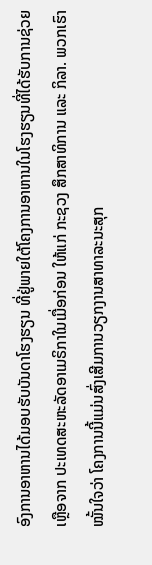ອົງການອາຫານໄດ້ມອບຮັບບັນດາໂຮງຮຽນ ທີ່ຢູ່ພາຍໃຕ້ໂຄງການອາຫານໃນໂຮງຮຽນທີ່ໄດ້ຮັບການຊ່ວຍເຫຼືອຈາກ ປະເທດສະຫະລັດອາເມຣິກາໃນເມື່ອກ່ອນ ໃຫ້ແກ່ ກະຊວງ ສຶກສາທິການ ແລະ ກິລາ. ພວກເຮົາໝັ້ນໃຈວ່າ ໂຄງການນີ້ແມ່ນສົ່ງເສີມການວຽກງານສາທາລະນະສຸກ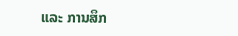ແລະ ການສຶກ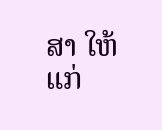ສາ ໃຫ້ແກ່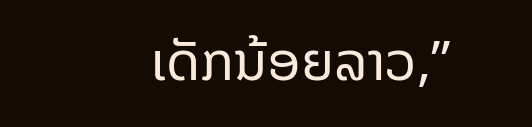ເດັກນ້ອຍລາວ,”